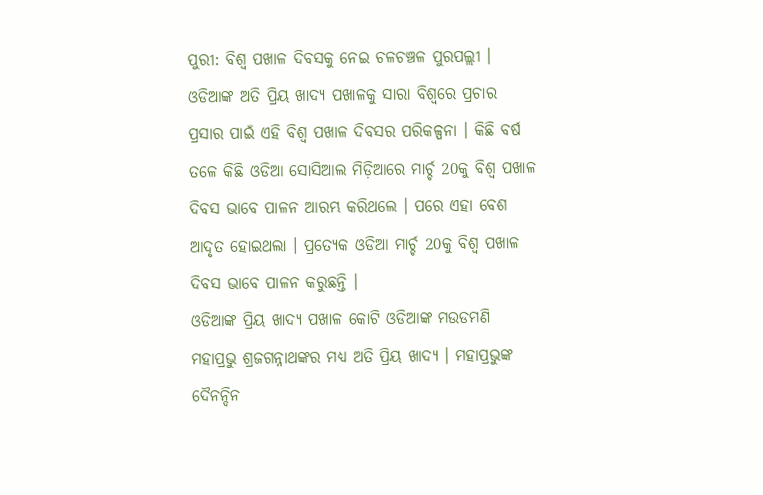ପୁରୀ: ବିଶ୍ଵ ପଖାଳ ଦିବସକୁ ନେଇ ଚଳଚଞ୍ଚଳ ପୁରପଲ୍ଲୀ । ଓଡିଆଙ୍କ ଅତି ପ୍ରିୟ ଖାଦ୍ୟ ପଖାଳକୁ ସାରା ବିଶ୍ଵରେ ପ୍ରଚାର ପ୍ରସାର ପାଇଁ ଏହି ବିଶ୍ଵ ପଖାଳ ଦିବସର ପରିକଳ୍ପନା । କିଛି ବର୍ଷ ତଳେ କିଛି ଓଡିଆ ସୋସିଆଲ ମିଡ଼ିଆରେ ମାର୍ଚ୍ଚ 20କୁ ବିଶ୍ଵ ପଖାଳ ଦିବସ ଭାବେ ପାଳନ ଆରମ୍ଭ କରିଥଲେ । ପରେ ଏହା ବେଶ ଆଦୃତ ହୋଇଥଲା । ପ୍ରତ୍ୟେକ ଓଡିଆ ମାର୍ଚ୍ଚ 20କୁ ବିଶ୍ଵ ପଖାଳ ଦିବସ ଭାବେ ପାଳନ କରୁଛନ୍ତି ।
ଓଡିଆଙ୍କ ପ୍ରିୟ ଖାଦ୍ୟ ପଖାଳ କୋଟି ଓଡିଆଙ୍କ ମଉଡମଣି ମହାପ୍ରଭୁ ଶ୍ରଜଗନ୍ନାଥଙ୍କର ମଧ୍ୟ ଅତି ପ୍ରିୟ ଖାଦ୍ୟ । ମହାପ୍ରଭୁଙ୍କ ଦୈନନ୍ଦିନ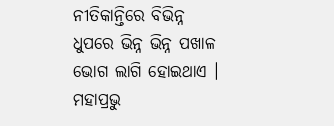ନୀତିକାନ୍ତିରେ ବିଭିନ୍ନ ଧୁପରେ ଭିନ୍ନ ଭିନ୍ନ ପଖାଳ ଭୋଗ ଲାଗି ହୋଇଥାଏ । ମହାପ୍ରଭୁ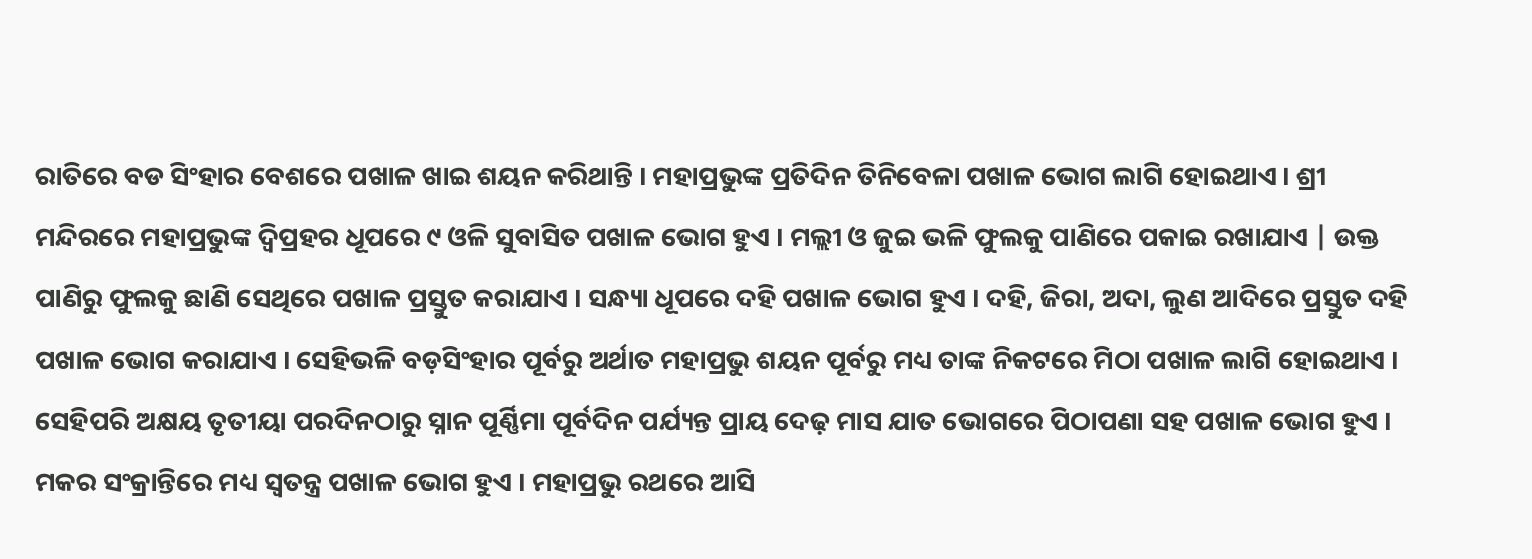ରାତିରେ ବଡ ସିଂହାର ବେଶରେ ପଖାଳ ଖାଇ ଶୟନ କରିଥାନ୍ତି । ମହାପ୍ରଭୁଙ୍କ ପ୍ରତିଦିନ ତିନିବେଳା ପଖାଳ ଭୋଗ ଲାଗି ହୋଇଥାଏ । ଶ୍ରୀ ମନ୍ଦିରରେ ମହାପ୍ରଭୁଙ୍କ ଦ୍ବିପ୍ରହର ଧୂପରେ ୯ ଓଳି ସୁବାସିତ ପଖାଳ ଭୋଗ ହୁଏ । ମଲ୍ଲୀ ଓ ଜୁଇ ଭଳି ଫୁଲକୁ ପାଣିରେ ପକାଇ ରଖାଯାଏ | ଉକ୍ତ ପାଣିରୁ ଫୁଲକୁ ଛାଣି ସେଥିରେ ପଖାଳ ପ୍ରସ୍ତୁତ କରାଯାଏ । ସନ୍ଧ୍ୟା ଧୂପରେ ଦହି ପଖାଳ ଭୋଗ ହୁଏ । ଦହି, ଜିରା, ଅଦା, ଲୁଣ ଆଦିରେ ପ୍ରସ୍ତୁତ ଦହି ପଖାଳ ଭୋଗ କରାଯାଏ । ସେହିଭଳି ବଡ଼ସିଂହାର ପୂର୍ବରୁ ଅର୍ଥାତ ମହାପ୍ରଭୁ ଶୟନ ପୂର୍ବରୁ ମଧ୍ୟ ତାଙ୍କ ନିକଟରେ ମିଠା ପଖାଳ ଲାଗି ହୋଇଥାଏ ।
ସେହିପରି ଅକ୍ଷୟ ତୃତୀୟା ପରଦିନଠାରୁ ସ୍ନାନ ପୂର୍ଣ୍ଣିମା ପୂର୍ବଦିନ ପର୍ଯ୍ୟନ୍ତ ପ୍ରାୟ ଦେଢ଼ ମାସ ଯାତ ଭୋଗରେ ପିଠାପଣା ସହ ପଖାଳ ଭୋଗ ହୁଏ । ମକର ସଂକ୍ରାନ୍ତିରେ ମଧ୍ୟ ସ୍ବତନ୍ତ୍ର ପଖାଳ ଭୋଗ ହୁଏ । ମହାପ୍ରଭୁ ରଥରେ ଆସି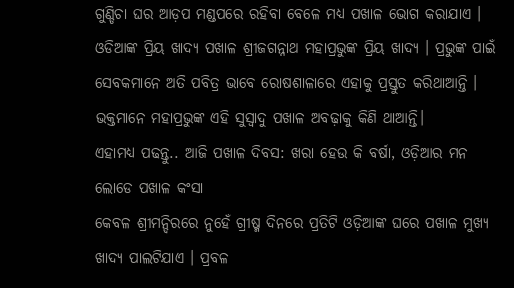ଗୁଣ୍ଡିଚା ଘର ଆଡ଼ପ ମଣ୍ଡପରେ ରହିବା ବେଳେ ମଧ୍ୟ ପଖାଳ ଭୋଗ କରାଯାଏ । ଓଡିଆଙ୍କ ପ୍ରିୟ ଖାଦ୍ୟ ପଖାଳ ଶ୍ରୀଜଗନ୍ନାଥ ମହାପ୍ରଭୁଙ୍କ ପ୍ରିୟ ଖାଦ୍ୟ । ପ୍ରଭୁଙ୍କ ପାଇଁ ସେବକମାନେ ଅତି ପବିତ୍ର ଭାବେ ରୋଷଶାଳାରେ ଏହାକୁ ପ୍ରସ୍ତୁତ କରିଥାଆନ୍ତି । ଭକ୍ତମାନେ ମହାପ୍ରଭୁଙ୍କ ଏହି ସୁସ୍ବାଦୁ ପଖାଳ ଅବଢ଼ାକୁ କିଣି ଥାଆନ୍ତି।
ଏହାମଧ୍ୟ ପଢନ୍ତୁ.. ଆଜି ପଖାଳ ଦିବସ: ଖରା ହେଉ କି ବର୍ଷା, ଓଡ଼ିଆର ମନ ଲୋଡେ ପଖାଳ କଂସା
କେବଳ ଶ୍ରୀମନ୍ଦିରରେ ନୁହେଁ ଗ୍ରୀଷ୍ମ ଦିନରେ ପ୍ରତିଟି ଓଡ଼ିଆଙ୍କ ଘରେ ପଖାଳ ମୁଖ୍ୟ ଖାଦ୍ୟ ପାଲଟିଯାଏ । ପ୍ରବଳ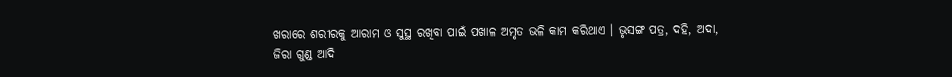ଖରାରେ ଶରୀରକୁ ଆରାମ ଓ ସୁସ୍ଥ ରଖିବା ପାଇଁ ପଖାଳ ଅମୃତ ଭଳି କାମ କରିଥାଏ । ଭୃସଙ୍ଗ ପତ୍ର, ଦହି, ଅଦା, ଜିରା ଗୁଣ୍ଡ ଆଦି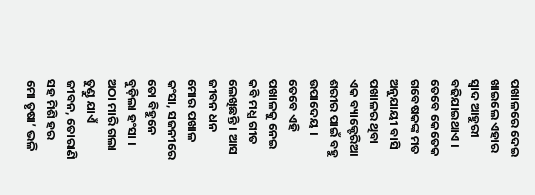ପଖାଳରେ ଦେଇ ଖାଇଲେ ଏହାର ସ୍ୱାଦ ଆହୁରୀ ବଢିଯାଇଥାଏ । ତେବେ କେତେକ ଗବେଷକଙ୍କ ମତ ଅନୁଯାୟୀ ବାସି ପଖାଳର ଥିବା ଏକ ବ୍ୟାକ୍ଟେରିଆ ଶରୀର ପାଇଁ ବହୁ ଉପାଦେୟ ।
ତେବେ ଏହି ପଖାଳକୁ ନେଇ କବି ମଧ୍ଯ ଗୀତ ଲେଖିଛନ୍ତି । ଆସ ଜୀବନ ଧନ ମୋର ପଖାଳ କଂସା, ସଜନୀରେ ତୋ ବିହୁନେ ବୁଡ଼ିଲା ହଂସା । ଅଠା ମାରି ଗଲା ତୁଣ୍ଡୁ ଯାଏଁ ଜୀବନ, ତୋରାଣି ସହ ମିଶି ହର ମୋ ତୃଷା’ ଭଳି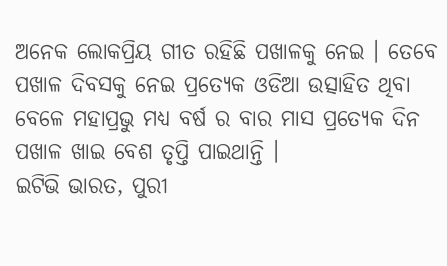ଅନେକ ଲୋକପ୍ରିୟ ଗୀତ ରହିଛି ପଖାଳକୁ ନେଇ । ତେବେ ପଖାଳ ଦିବସକୁ ନେଇ ପ୍ରତ୍ୟେକ ଓଡିଆ ଉତ୍ସାହିତ ଥିବା ବେଳେ ମହାପ୍ରଭୁ ମଧ୍ଯ ବର୍ଷ ର ବାର ମାସ ପ୍ରତ୍ୟେକ ଦିନ ପଖାଳ ଖାଇ ବେଶ ତୃପ୍ତି ପାଇଥାନ୍ତି ।
ଇଟିଭି ଭାରତ, ପୁରୀ